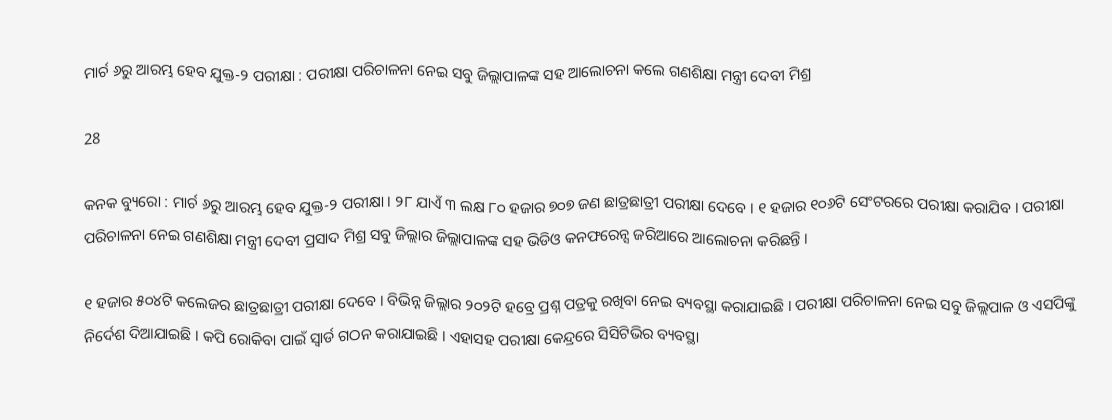ମାର୍ଚ ୬ରୁ ଆରମ୍ଭ ହେବ ଯୁକ୍ତ-୨ ପରୀକ୍ଷା : ପରୀକ୍ଷା ପରିଚାଳନା ନେଇ ସବୁ ଜିଲ୍ଲାପାଳଙ୍କ ସହ ଆଲୋଚନା କଲେ ଗଣଶିକ୍ଷା ମନ୍ତ୍ରୀ ଦେବୀ ମିଶ୍ର

28

କନକ ବ୍ୟୁରୋ : ମାର୍ଚ ୬ରୁ ଆରମ୍ଭ ହେବ ଯୁକ୍ତ-୨ ପରୀକ୍ଷା । ୨୮ ଯାଏଁ ୩ ଲକ୍ଷ ୮୦ ହଜାର ୭୦୭ ଜଣ ଛାତ୍ରଛାତ୍ରୀ ପରୀକ୍ଷା ଦେବେ । ୧ ହଜାର ୧୦୬ଟି ସେଂଟରରେ ପରୀକ୍ଷା କରାଯିବ । ପରୀକ୍ଷା ପରିଚାଳନା ନେଇ ଗଣଶିକ୍ଷା ମନ୍ତ୍ରୀ ଦେବୀ ପ୍ରସାଦ ମିଶ୍ର ସବୁ ଜିଲ୍ଲାର ଜିଲ୍ଲାପାଳଙ୍କ ସହ ଭିଡିଓ କନଫରେନ୍ସ ଜରିଆରେ ଆଲୋଚନା କରିଛନ୍ତି ।

୧ ହଜାର ୫୦୪ଟି କଲେଜର ଛାତ୍ରଛାତ୍ରୀ ପରୀକ୍ଷା ଦେବେ । ବିଭିନ୍ନ ଜିଲ୍ଲାର ୨୦୨ଟି ହବ୍ରେ ପ୍ରଶ୍ନ ପତ୍ରକୁ ରଖିବା ନେଇ ବ୍ୟବସ୍ଥା କରାଯାଇଛି । ପରୀକ୍ଷା ପରିଚାଳନା ନେଇ ସବୁ ଜିଲ୍ଲପାଳ ଓ ଏସପିଙ୍କୁ ନିର୍ଦେଶ ଦିଆଯାଇଛି । କପି ରୋକିବା ପାଇଁ ସ୍ୱାର୍ଡ ଗଠନ କରାଯାଇଛି । ଏହାସହ ପରୀକ୍ଷା କେନ୍ଦ୍ରରେ ସିସିଟିଭିର ବ୍ୟବସ୍ଥା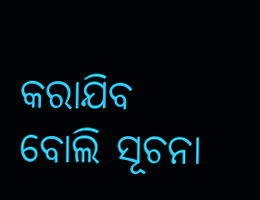କରାଯିବ ବୋଲି ସୂଚନା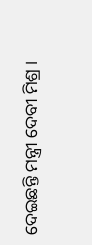ଦେଇଛନ୍ତି ମନ୍ତ୍ରୀ ଦେବୀ ମିଶ୍ର ।